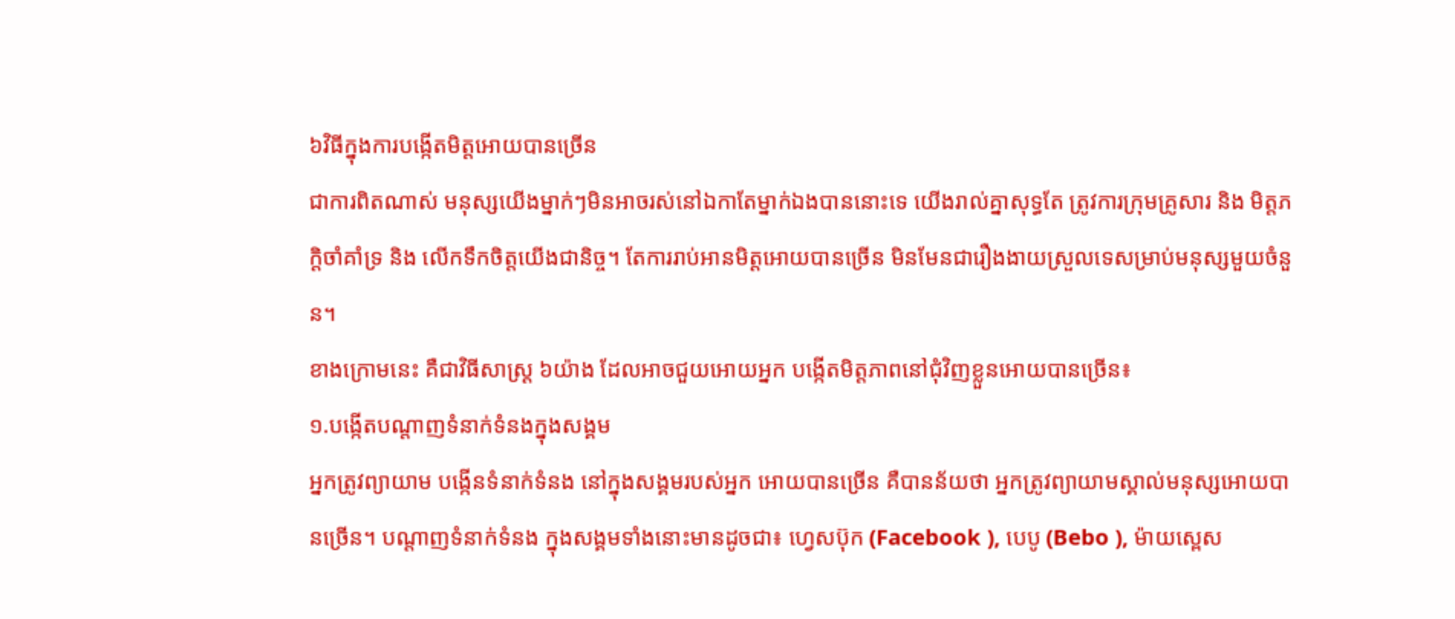៦វិធីក្នុងការបង្កើតមិត្តអោយបានច្រើន
ជាការពិតណាស់ មនុស្សយើងម្នាក់ៗមិនអាចរស់នៅឯកាតែម្នាក់ឯងបាននោះទេ យើងរាល់គ្នាសុទ្ធតែ ត្រូវការក្រុមគ្រូសារ និង មិត្តភក្តិចាំគាំទ្រ និង លើកទឹកចិត្តយើងជានិច្ច។ តែការរាប់អានមិត្តអោយបានច្រើន មិនមែនជារឿងងាយស្រួលទេសម្រាប់មនុស្សមួយចំនួន។
ខាងក្រោមនេះ គឺជាវិធីសាស្ត្រ ៦យ៉ាង ដែលអាចជួយអោយអ្នក បង្កើតមិត្តភាពនៅជុំវិញខ្លួនអោយបានច្រើន៖
១.បង្កើតបណ្តាញទំនាក់ទំនងក្នុងសង្គម
អ្នកត្រូវព្យាយាម បង្កើនទំនាក់ទំនង នៅក្នុងសង្គមរបស់អ្នក អោយបានច្រើន គឺបានន័យថា អ្នកត្រូវព្យាយាមស្គាល់មនុស្សអោយបានច្រើន។ បណ្តាញទំនាក់ទំនង ក្នុងសង្គមទាំងនោះមានដូចជា៖ ហេ្វសប៊ុក (Facebook ), បេបូ (Bebo ), ម៉ាយស្ពេស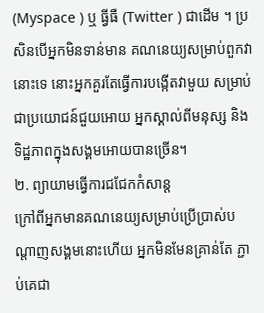(Myspace ) ឬ ធ្វីធឺ (Twitter ) ជាដើម ។ ប្រសិនបើអ្នកមិនទាន់មាន គណនេយ្យសម្រាប់ពួកវានោះទេ នោះអ្នកគួរតែធ្វើការបង្កើតវាមួយ សម្រាប់ជាប្រយោជន៍ជួយអោយ អ្នកស្គាល់ពីមនុស្ស និង ទិដ្ឋភាពក្នុងសង្គមអោយបានច្រើន។
២. ព្យាយាមធ្វើការជជែកកំសាន្ត
ក្រៅពីអ្នកមានគណនេយ្យសម្រាប់ប្រើប្រាស់បណ្តាញសង្គមនោះហើយ អ្នកមិនមែនគ្រាន់តែ ភ្ជាប់គេជា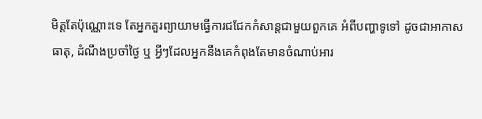មិត្តតែប៉ុណ្ណោះទេ តែអ្នកគួរព្យាយាមធ្វើការជជែកកំសាន្តជាមួយពួកគេ អំពីបញ្ហាទូទៅ ដូចជាអាកាសធាតុ, ដំណឹងប្រចាំថ្ងៃ ឬ អ្វីៗដែលអ្នកនឹងគេកំពុងតែមានចំណាប់អារ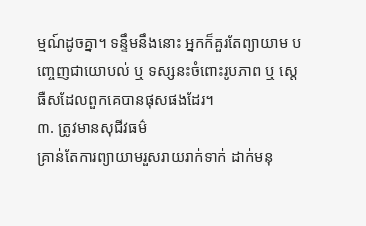ម្មណ៍ដូចគ្នា។ ទន្ទឹមនឹងនោះ អ្នកក៏គួរតែព្យាយាម បញ្ចេញជាយោបល់ ឬ ទស្សនះចំពោះរូបភាព ឬ ស្តេធឺសដែលពួកគេបានផុសផងដែរ។
៣. ត្រូវមានសុជីវធម៌
គ្រាន់តែការព្យាយាមរួសរាយរាក់ទាក់ ដាក់មនុ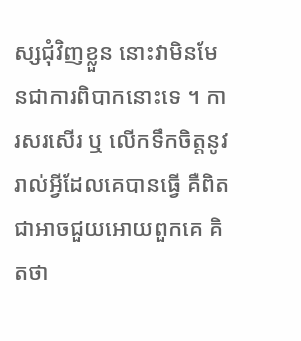ស្សជុំវិញខ្លួន នោះវាមិនមែនជាការពិបាកនោះទេ ។ ការសរសើរ ឬ លើកទឹកចិត្តនូវរាល់អ្វីដែលគេបានធ្វើ គឺពិតជាអាចជួយអោយពួកគេ គិតថា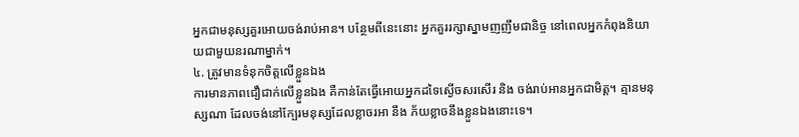អ្នកជាមនុស្សគួរអោយចង់រាប់អាន។ បន្ថែមពីនេះនោះ អ្នកគួររក្សាស្នាមញញឹមជានិច្ច នៅពេលអ្នកកំពុងនិយាយជាមួយនរណាម្នាក់។
៤. ត្រូវមានទំនុកចិត្តលើខ្លួនឯង
ការមានភាពជឿជាក់លើខ្លួនឯង គឺកាន់តែធ្វើអោយអ្នកដទៃស្ងើចសរសើរ និង ចង់រាប់អានអ្នកជាមិត្ត។ គ្មានមនុស្សណា ដែលចង់នៅក្បែរមនុស្សដែលខ្លាចរអា នឹង ភ័យខ្លាចនឹងខ្លួនឯងនោះទេ។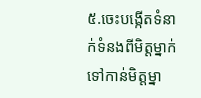៥.ចេះបង្កើតទំនាក់ទំនងពីមិត្តម្នាក់ទៅកាន់មិត្តម្នា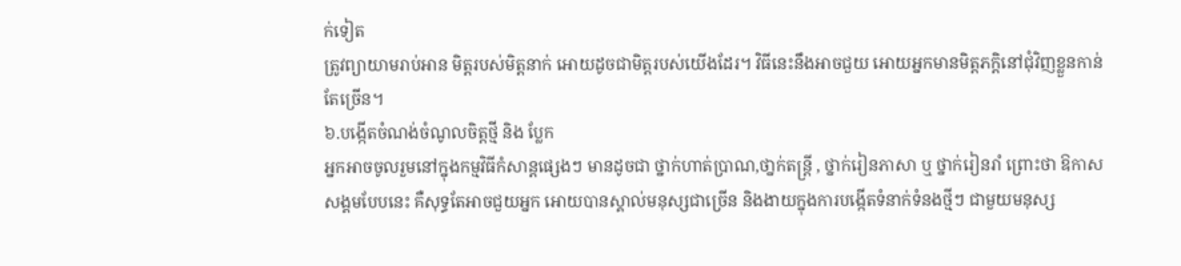ក់ទៀត
ត្រូវព្យាយាមរាប់អាន មិត្តរបស់មិត្តនាក់ អោយដូចជាមិត្តរបស់យើងដែរ។ វិធីនេះនឹងអាចជួយ អោយអ្នកមានមិត្តភក្តិនៅជុំវិញខ្លួនកាន់តែច្រើន។
៦.បង្កើតចំណង់ចំណូលចិត្តថ្មី និង ប្លែក
អ្នកអាចចូលរួមនៅក្នុងកម្មវិធីកំសាន្តផ្សេងៗ មានដូចជា ថ្នាក់ហាត់ប្រាណ,ថា្នក់តន្ត្រី , ថ្នាក់រៀនភាសា ឬ ថ្នាក់រៀនរាំ ព្រោះថា ឱកាសសង្គមបែបនេះ គឺសុទ្ធតែអាចជួយអ្នក អោយបានស្គាល់មនុស្សជាច្រើន និងងាយក្នុងការបង្កើតទំនាក់ទំនងថ្មីៗ ជាមួយមនុស្ស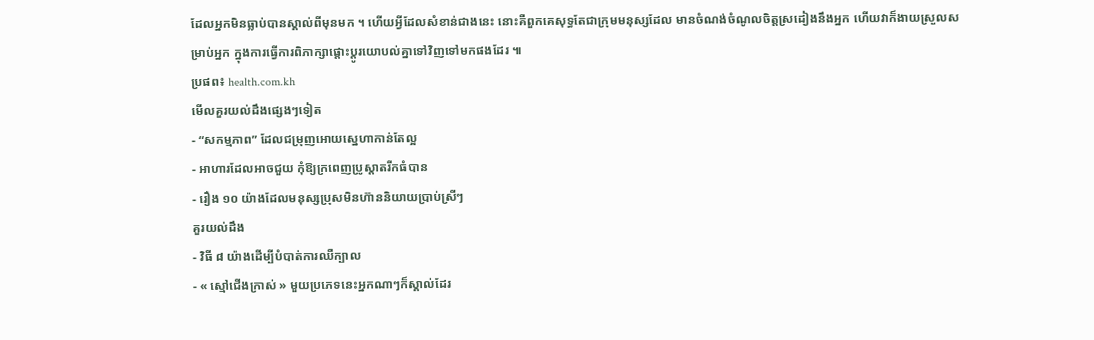ដែលអ្នកមិនធ្លាប់បានស្គាល់ពីមុនមក ។ ហើយអ្វីដែលសំខាន់ជាងនេះ នោះគឺពួកគេសុទ្ធតែជាក្រុមមនុស្សដែល មានចំណង់ចំណូលចិត្តស្រដៀងនឹងអ្នក ហើយវាក៏ងាយស្រួលសម្រាប់អ្នក ក្នុងការធ្វើការពិភាក្សាផ្តោះប្តូរយោបល់គ្នាទៅវិញទៅមកផងដែរ ៕
ប្រផព៖ health.com.kh
មើលគួរយល់ដឹងផ្សេងៗទៀត
- “សកម្មភាព” ដែលជម្រុញអោយស្នេហាកាន់តែល្អ
- អាហារដែលអាចជួយ កុំឱ្យក្រពេញប្រូស្តាតរីកធំបាន
- រឿង ១០ យ៉ាងដែលមនុស្សប្រុសមិនហ៊ាននិយាយប្រាប់ស្រីៗ
គួរយល់ដឹង
- វិធី ៨ យ៉ាងដើម្បីបំបាត់ការឈឺក្បាល
- « ស្មៅជើងក្រាស់ » មួយប្រភេទនេះអ្នកណាៗក៏ស្គាល់ដែរ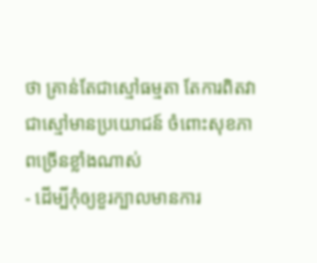ថា គ្រាន់តែជាស្មៅធម្មតា តែការពិតវាជាស្មៅមានប្រយោជន៍ ចំពោះសុខភាពច្រើនខ្លាំងណាស់
- ដើម្បីកុំឲ្យខួរក្បាលមានការ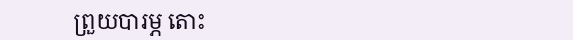ព្រួយបារម្ភ តោះ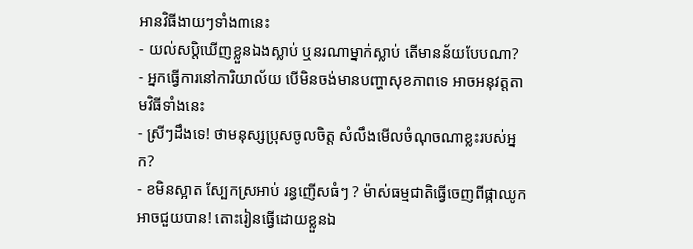អានវិធីងាយៗទាំង៣នេះ
- យល់សប្តិឃើញខ្លួនឯងស្លាប់ ឬនរណាម្នាក់ស្លាប់ តើមានន័យបែបណា?
- អ្នកធ្វើការនៅការិយាល័យ បើមិនចង់មានបញ្ហាសុខភាពទេ អាចអនុវត្តតាមវិធីទាំងនេះ
- ស្រីៗដឹងទេ! ថាមនុស្សប្រុសចូលចិត្ត សំលឹងមើលចំណុចណាខ្លះរបស់អ្នក?
- ខមិនស្អាត ស្បែកស្រអាប់ រន្ធញើសធំៗ ? ម៉ាស់ធម្មជាតិធ្វើចេញពីផ្កាឈូកអាចជួយបាន! តោះរៀនធ្វើដោយខ្លួនឯ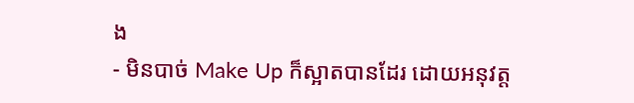ង
- មិនបាច់ Make Up ក៏ស្អាតបានដែរ ដោយអនុវត្ត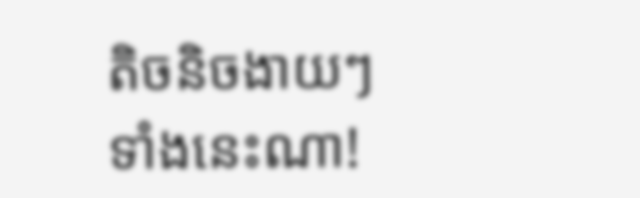តិចនិចងាយៗទាំងនេះណា!